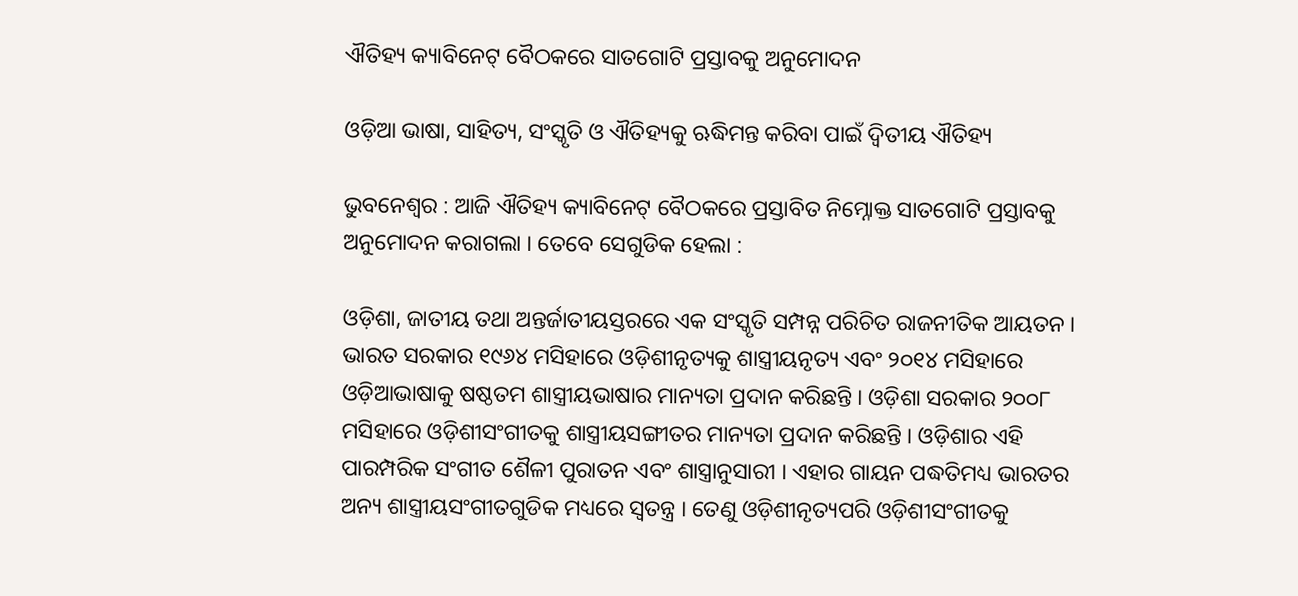ଐତିହ୍ୟ କ୍ୟାବିନେଟ୍ ବୈଠକରେ ସାତଗୋଟି ପ୍ରସ୍ତାବକୁ ଅନୁମୋଦନ

ଓଡ଼ିଆ ଭାଷା, ସାହିତ୍ୟ, ସଂସ୍କୃତି ଓ ଐତିହ୍ୟକୁ ଋଦ୍ଧିମନ୍ତ କରିବା ପାଇଁ ଦ୍ୱିତୀୟ ଐତିହ୍ୟ

ଭୁବନେଶ୍ୱର : ଆଜି ଐତିହ୍ୟ କ୍ୟାବିନେଟ୍ ବୈଠକରେ ପ୍ରସ୍ତାବିତ ନିମ୍ନୋକ୍ତ ସାତଗୋଟି ପ୍ରସ୍ତାବକୁ ଅନୁମୋଦନ କରାଗଲା । ତେବେ ସେଗୁଡିକ ହେଲା :

ଓଡ଼ିଶା, ଜାତୀୟ ତଥା ଅନ୍ତର୍ଜାତୀୟସ୍ତରରେ ଏକ ସଂସ୍କୃତି ସମ୍ପନ୍ନ ପରିଚିତ ରାଜନୀତିକ ଆୟତନ । ଭାରତ ସରକାର ୧୯୬୪ ମସିହାରେ ଓଡ଼ିଶୀନୃତ୍ୟକୁ ଶାସ୍ତ୍ରୀୟନୃତ୍ୟ ଏବଂ ୨୦୧୪ ମସିହାରେ ଓଡ଼ିଆଭାଷାକୁ ଷଷ୍ଠତମ ଶାସ୍ତ୍ରୀୟଭାଷାର ମାନ୍ୟତା ପ୍ରଦାନ କରିଛନ୍ତି । ଓଡ଼ିଶା ସରକାର ୨୦୦୮ ମସିହାରେ ଓଡ଼ିଶୀସଂଗୀତକୁ ଶାସ୍ତ୍ରୀୟସଙ୍ଗୀତର ମାନ୍ୟତା ପ୍ରଦାନ କରିଛନ୍ତି । ଓଡ଼ିଶାର ଏହି ପାରମ୍ପରିକ ସଂଗୀତ ଶୈଳୀ ପୁରାତନ ଏବଂ ଶାସ୍ତ୍ରାନୁସାରୀ । ଏହାର ଗାୟନ ପଦ୍ଧତିମଧ୍ୟ ଭାରତର ଅନ୍ୟ ଶାସ୍ତ୍ରୀୟସଂଗୀତଗୁଡିକ ମଧ୍ୟରେ ସ୍ୱତନ୍ତ୍ର । ତେଣୁ ଓଡ଼ିଶୀନୃତ୍ୟପରି ଓଡ଼ିଶୀସଂଗୀତକୁ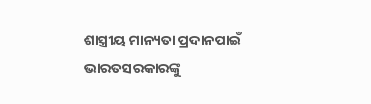ଶାସ୍ତ୍ରୀୟ ମାନ୍ୟତା ପ୍ରଦାନପାଇଁ ଭାରତସରକାରଙ୍କୁ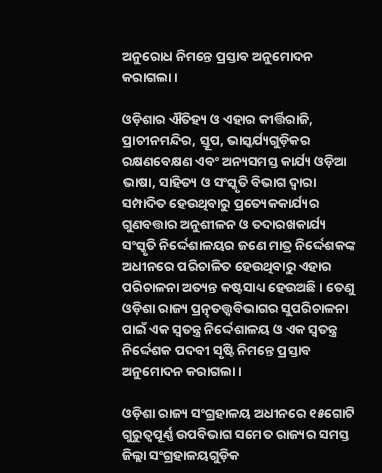ଅନୁରୋଧ ନିମନ୍ତେ ପ୍ରସ୍ତାବ ଅନୁମୋଦନ କରାଗଲା ।

ଓଡ଼ିଶାର ଐତିହ୍ୟ ଓ ଏହାର କୀର୍ତ୍ତିରାଜି, ପ୍ରାଚୀନମନ୍ଦିର, ସ୍ତୂପ, ଭାସ୍କର୍ଯ୍ୟଗୁଡ଼ିକର ରକ୍ଷଣବେକ୍ଷଣ ଏବଂ ଅନ୍ୟସମସ୍ତ କାର୍ଯ୍ୟ ଓଡ଼ିଆ ଭାଷା, ସାହିତ୍ୟ ଓ ସଂସ୍କୃତି ବିଭାଗ ଦ୍ୱାରା ସମ୍ପାଦିତ ହେଉଥିବାରୁ ପ୍ରତ୍ୟେକକାର୍ଯ୍ୟର ଗୁଣବତ୍ତାର ଅନୁଶୀଳନ ଓ ତଦାରଖକାର୍ଯ୍ୟ ସଂସ୍କୃତି ନିର୍ଦ୍ଦେଶାଳୟର ଜଣେ ମାତ୍ର ନିର୍ଦ୍ଦେଶକଙ୍କ ଅଧୀନରେ ପରିଚାଳିତ ହେଉଥିବାରୁ ଏହାର ପରିଚାଳନା ଅତ୍ୟନ୍ତ କଷ୍ଟସାଧ୍ୟ ହେଉଅଛି । ତେଣୁ ଓଡ଼ିଶା ରାଜ୍ୟ ପ୍ରତ୍ନ୍‌ତତ୍ତ୍ୱବିଭାଗର ସୁପରିଚାଳନା ପାଇଁ ଏକ ସ୍ୱତନ୍ତ୍ର ନିର୍ଦ୍ଦେଶାଳୟ ଓ ଏକ ସ୍ୱତନ୍ତ୍ର ନିର୍ଦ୍ଦେଶକ ପଦବୀ ସୃଷ୍ଟି ନିମନ୍ତେ ପ୍ରସ୍ତାବ ଅନୁମୋଦନ କରାଗଲା ।

ଓଡ଼ିଶା ରାଜ୍ୟ ସଂଗ୍ରହାଳୟ ଅଧୀନରେ ୧୫ଗୋଟି ଗୁରୁତ୍ୱପୂର୍ଣ୍ଣ ଉପବିଭାଗ ସମେତ ରାଜ୍ୟର ସମସ୍ତ ଜିଲ୍ଲା ସଂଗ୍ରହାଳୟଗୁଡ଼ିକ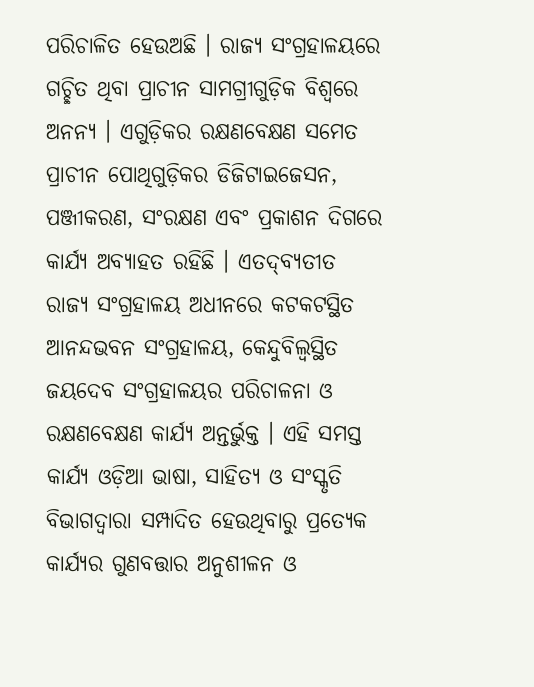ପରିଚାଳିତ ହେଉଅଛି । ରାଜ୍ୟ ସଂଗ୍ରହାଳୟରେ ଗଚ୍ଛିତ ଥିବା ପ୍ରାଚୀନ ସାମଗ୍ରୀଗୁଡ଼ିକ ବିଶ୍ୱରେ ଅନନ୍ୟ । ଏଗୁଡ଼ିକର ରକ୍ଷଣବେକ୍ଷଣ ସମେତ ପ୍ରାଚୀନ ପୋଥିଗୁଡ଼ିକର ଡିଜିଟାଇଜେସନ, ପଞ୍ଜୀକରଣ, ସଂରକ୍ଷଣ ଏବଂ ପ୍ରକାଶନ ଦିଗରେ କାର୍ଯ୍ୟ ଅବ୍ୟାହତ ରହିଛି । ଏତଦ୍‌ବ୍ୟତୀତ ରାଜ୍ୟ ସଂଗ୍ରହାଳୟ ଅଧୀନରେ କଟକଟସ୍ଥିତ ଆନନ୍ଦଭବନ ସଂଗ୍ରହାଳୟ, କେନ୍ଦୁବିଲ୍ୱସ୍ଥିତ ଜୟଦେବ ସଂଗ୍ରହାଳୟର ପରିଚାଳନା ଓ ରକ୍ଷଣବେକ୍ଷଣ କାର୍ଯ୍ୟ ଅନ୍ତର୍ଭୁକ୍ତ । ଏହି ସମସ୍ତ କାର୍ଯ୍ୟ ଓଡ଼ିଆ ଭାଷା, ସାହିତ୍ୟ ଓ ସଂସ୍କୃତି ବିଭାଗଦ୍ୱାରା ସମ୍ପାଦିତ ହେଉଥିବାରୁ ପ୍ରତ୍ୟେକ କାର୍ଯ୍ୟର ଗୁଣବତ୍ତାର ଅନୁଶୀଳନ ଓ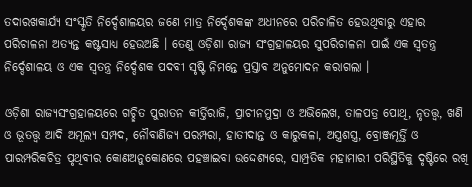ତଦାରଖକାର୍ଯ୍ୟ ସଂସ୍କୃତି ନିର୍ଦ୍ଦେଶାଳୟର ଜଣେ ମାତ୍ର ନିର୍ଦ୍ଦେଶକଙ୍କ ଅଧୀନରେ ପରିଚାଳିତ ହେଉଥିବାରୁ ଏହାର ପରିଚାଳନା ଅତ୍ୟନ୍ତ କଷ୍ଟସାଧ୍ୟ ହେଉଅଛି । ତେଣୁ ଓଡ଼ିଶା ରାଜ୍ୟ ସଂଗ୍ରହାଳୟର ସୁପରିଚାଳନା ପାଇଁ ଏକ ସ୍ୱତନ୍ତ୍ର ନିର୍ଦ୍ଦେଶାଳୟ ଓ ଏକ ସ୍ୱତନ୍ତ୍ର ନିର୍ଦ୍ଦେଶକ ପଦବୀ ସୃଷ୍ଟି ନିମନ୍ତେ ପ୍ରସ୍ତାବ ଅନୁମୋଦନ କରାଗଲା ।

ଓଡ଼ିଶା ରାଜ୍ୟସଂଗ୍ରହାଳୟରେ ଗଚ୍ଛିତ ପୁରାତନ କୀର୍ତ୍ତିରାଜି, ପ୍ରାଚୀନମୁଦ୍ରା ଓ ଅଭିଲେଖ, ତାଳପତ୍ର ପୋଥି, ନୃତତ୍ତ୍ୱ, ଖଣି ଓ ଭୂତତ୍ତ୍ୱ ଆଦି ଅମୂଲ୍ୟ ସମ୍ପଦ, ନୌବାଣିଜ୍ୟ ପରମ୍ପରା, ହାତୀଦାନ୍ତ ଓ କାରୁକଳା, ଅସ୍ତ୍ରଶସ୍ତ୍ର, ବ୍ରୋଞ୍ଜମୂର୍ତ୍ତି ଓ ପାରମ୍ପରିକଚିତ୍ର ପୃଥିବୀର କୋଣଅନୁକୋଣରେ ପହଞ୍ଚାଇବା ଉଦ୍ଦେଶ୍ୟରେ, ସାମ୍ପ୍ରତିକ ମହାମାରୀ ପରିସ୍ଥିତିକୁ ଦୃଷ୍ଟିରେ ରଖି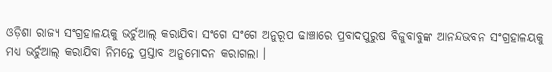ଓଡ଼ିଶା ରାଜ୍ୟ ସଂଗ୍ରହାଳୟକୁ ଭର୍ଚୁଆଲ୍ କରାଯିବା ସଂଗେ ସଂଗେ ଅନୁରୂପ ଢାଞ୍ଚାରେ ପ୍ରବାଦପୁରୁଷ ବିଜୁବାବୁଙ୍କ ଆନନ୍ଦଭବନ ସଂଗ୍ରହାଳୟକୁ ମଧ୍ୟ ଭର୍ଚୁଆଲ୍ କରାଯିବା ନିମନ୍ତେ ପ୍ରସ୍ତାବ ଅନୁମୋଦନ କରାଗଲା ।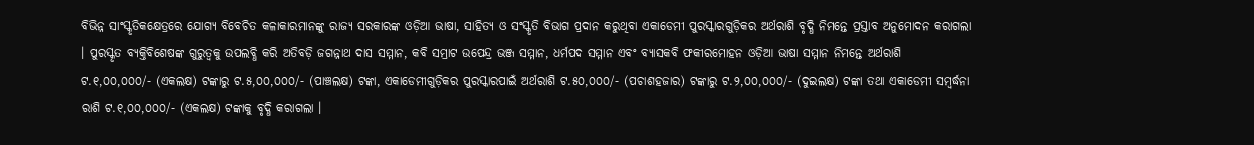ବିଭିନ୍ନ ସାଂସ୍କୃତିକକ୍ଷେତ୍ରରେ ଯୋଗ୍ୟ ବିବେଚିତ କଳାକାରମାନଙ୍କୁ ରାଜ୍ୟ ସରକାରଙ୍କ ଓଡ଼ିଆ ଭାଷା, ସାହିତ୍ୟ ଓ ସଂସ୍କୃତି ବିଭାଗ ପ୍ରଦାନ କରୁଥିବା ଏକାଡେମୀ ପୁରସ୍କାରଗୁଡ଼ିକର ଅର୍ଥରାଶି ବୃଦ୍ଧି ନିମନ୍ତେ ପ୍ରସ୍ତାବ ଅନୁମୋଦନ କରାଗଲା । ପୁରସ୍କୃତ ବ୍ୟକ୍ତିବିଶେଷଙ୍କ ଗୁରୁତ୍ୱକୁ ଉପଲବ୍ଧି କରି ଅତିବଡ଼ି ଜଗନ୍ନାଥ ଦାସ ସମ୍ମାନ, କବି ସମ୍ରାଟ ଉପେନ୍ଦ୍ର ଭଞ୍ଜ ସମ୍ମାନ, ଧର୍ମପଦ ସମ୍ମାନ ଏବଂ ବ୍ୟାସକବି ଫକୀରମୋହନ ଓଡ଼ିଆ ଭାଷା ସମ୍ମାନ ନିମନ୍ତେ ଅର୍ଥରାଶି ଟ.୧,୦୦,୦୦୦/- (ଏକଲକ୍ଷ) ଟଙ୍କାରୁ ଟ.୫,୦୦,୦୦୦/- (ପାଞ୍ଚଲକ୍ଷ) ଟଙ୍କା, ଏକାଡେମୀଗୁଡ଼ିକର ପୁରସ୍କାରପାଇଁ ଅର୍ଥରାଶି ଟ.୫୦,୦୦୦/- (ପଚାଶହଜାର) ଟଙ୍କାରୁ ଟ.୨,୦୦,୦୦୦/- (ଦୁଇଲକ୍ଷ) ଟଙ୍କା ତଥା ଏକାଡେମୀ ସମ୍ବର୍ଦ୍ଧନା ରାଶି ଟ.୧,୦୦,୦୦୦/- (ଏକଲକ୍ଷ) ଟଙ୍କାକୁ ବୃଦ୍ଧି କରାଗଲା ।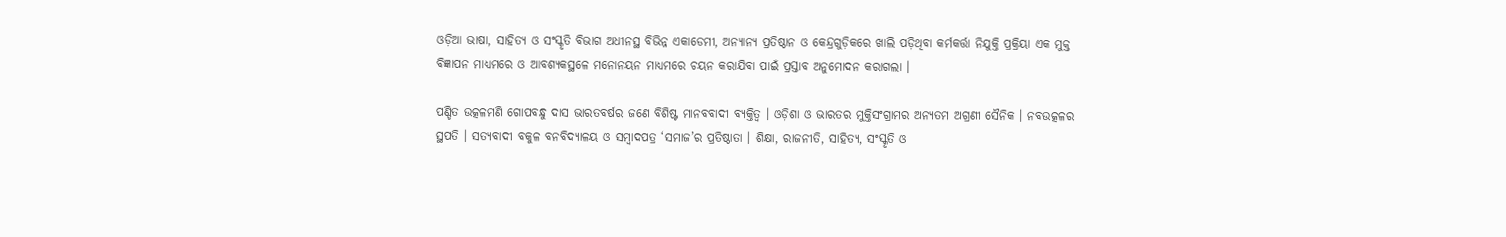ଓଡ଼ିଆ ଭାଷା, ସାହିତ୍ୟ ଓ ସଂସ୍କୃତି ବିଭାଗ ଅଧୀନସ୍ଥ ବିଭିନ୍ନ ଏକାଡେମୀ, ଅନ୍ୟାନ୍ୟ ପ୍ରତିଷ୍ଠାନ ଓ କେନ୍ଦ୍ରଗୁଡ଼ିକରେ ଖାଲି ପଡ଼ିଥିବା କର୍ମକର୍ତ୍ତା ନିଯୁକ୍ତି ପ୍ରକ୍ରିୟା ଏକ ମୁକ୍ତ ବିଜ୍ଞାପନ ମାଧ୍ୟମରେ ଓ ଆବଶ୍ୟକସ୍ଥଳେ ମନୋନୟନ ମାଧ୍ୟମରେ ଚୟନ କରାଯିବା ପାଇଁ ପ୍ରସ୍ତାବ ଅନୁମୋଦନ କରାଗଲା ।

ପଣ୍ଡିତ ଉତ୍କଳମଣି ଗୋପବନ୍ଧୁ ଦାସ ଭାରତବର୍ଷର ଜଣେ ବିଶିଷ୍ଟ ମାନବବାଦୀ ବ୍ୟକ୍ତିତ୍ୱ । ଓଡ଼ିଶା ଓ ଭାରତର ମୁକ୍ତିସଂଗ୍ରାମର ଅନ୍ୟତମ ଅଗ୍ରଣୀ ସୈନିକ । ନବଉତ୍କଳର ସ୍ଥପତି । ସତ୍ୟବାଦୀ ବକୁଳ ବନବିଦ୍ୟାଳୟ ଓ ସମ୍ବାଦପତ୍ର ‘ସମାଜ’ର ପ୍ରତିଷ୍ଠାତା । ଶିକ୍ଷା, ରାଜନୀତି, ସାହିତ୍ୟ, ସଂସ୍କୃତି ଓ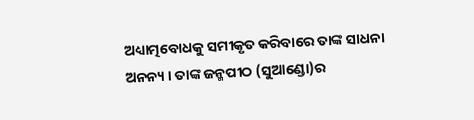ଅଧ୍ୟାତ୍ମବୋଧକୁ ସମୀକୃତ କରିବାରେ ତାଙ୍କ ସାଧନା ଅନନ୍ୟ । ତାଙ୍କ ଜନ୍ମପୀଠ (ସୁଆଣ୍ଡୋ)ର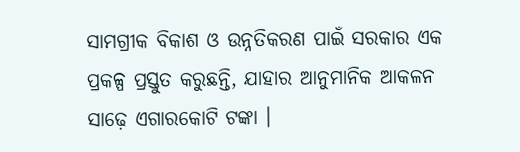ସାମଗ୍ରୀକ ବିକାଶ ଓ ଉନ୍ନତିକରଣ ପାଇଁ ସରକାର ଏକ ପ୍ରକଳ୍ପ ପ୍ରସ୍ତୁତ କରୁଛନ୍ତି, ଯାହାର ଆନୁମାନିକ ଆକଳନ ସାଢ଼େ ଏଗାରକୋଟି ଟଙ୍କା ।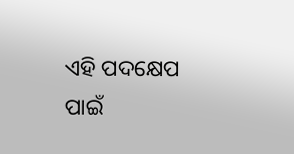ଏହି ପଦକ୍ଷେପ ପାଇଁ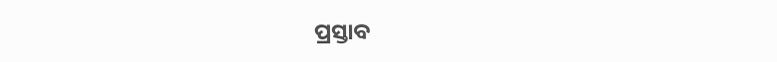ପ୍ରସ୍ତାବ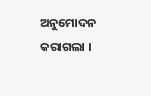ଅନୁମୋଦନ କରାଗଲା ।